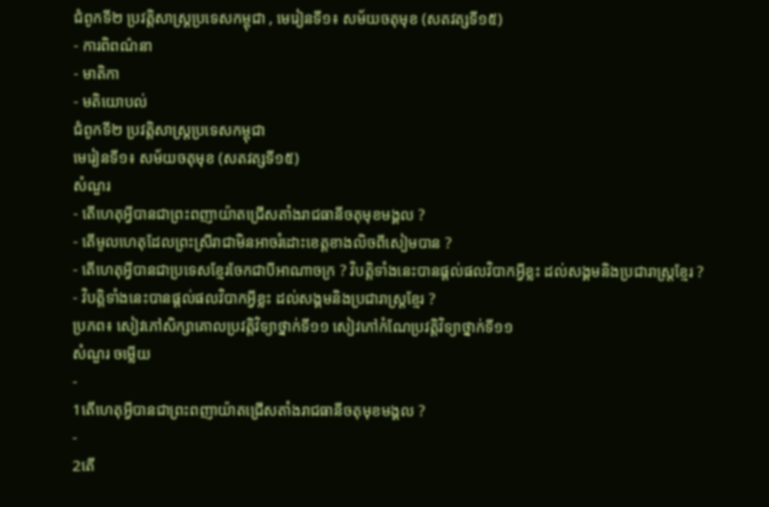ជំពូកទី២ ប្រវត្តិសាស្រ្តប្រទេសកម្ពុជា , មេរៀនទី១៖ សម័យចតុមុខ (សតវត្សទី១៥)
- ការពិពណ៌នា
- មាតិកា
- មតិយោបល់
ជំពូកទី២ ប្រវត្តិសាស្រ្តប្រទេសកម្ពុជា
មេរៀនទី១៖ សម័យចតុមុខ (សតវត្សទី១៥)
សំណួរ
- តើហេតុអ្វីបានជាព្រះពញាយ៉ាតជ្រើសតាំងរាជធានីចតុមុខមង្គល ?
- តើមូលហេតុដែលព្រះស្រីរាជាមិនអាចរំដោះខេត្តខាងលិចពីសៀមបាន ?
- តើហេតុអ្វីបានជាប្រទេសខ្មែរចែកជាបីអាណាចក្រ ? វិបត្តិទាំងនេះបានផ្តល់ផលវិបាកអ្វីខ្លះ ដល់សង្គមនិងប្រជារាស្រ្តខ្មែរ ?
- វិបត្តិទាំងនេះបានផ្តល់ផលវិបាកអ្វីខ្លះ ដល់សង្គមនិងប្រជារាស្រ្តខ្មែរ ?
ប្រភព៖ សៀវភៅសិក្សាគោលប្រវត្តិវិទ្យាថ្នាក់ទី១១ សៀវភៅកំណែប្រវត្តិវិទ្យាថ្នាក់ទី១១
សំណួរ ចម្លើយ
-
1តើហេតុអ្វីបានជាព្រះពញាយ៉ាតជ្រើសតាំងរាជធានីចតុមុខមង្គល ?
-
2តើ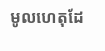មូលហេតុដែ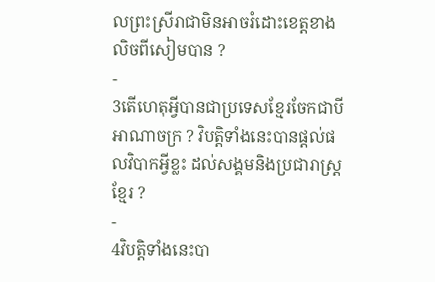លព្រះស្រីរាជាមិនអាចរំដោះខេត្តខាងលិចពីសៀមបាន ?
-
3តើហេតុអ្វីបានជាប្រទេសខ្មែរចែកជាបីអាណាចក្រ ? វិបត្តិទាំងនេះបានផ្តល់ផលវិបាកអ្វីខ្លះ ដល់សង្គមនិងប្រជារាស្រ្តខ្មែរ ?
-
4វិបត្តិទាំងនេះបា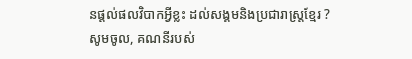នផ្តល់ផលវិបាកអ្វីខ្លះ ដល់សង្គមនិងប្រជារាស្រ្តខ្មែរ ?
សូមចូល, គណនីរបស់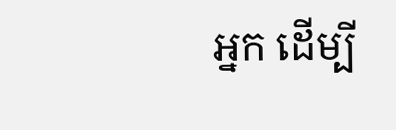អ្នក ដើម្បី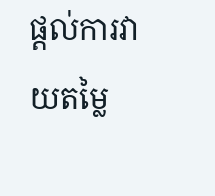ផ្តល់ការវាយតម្លៃ